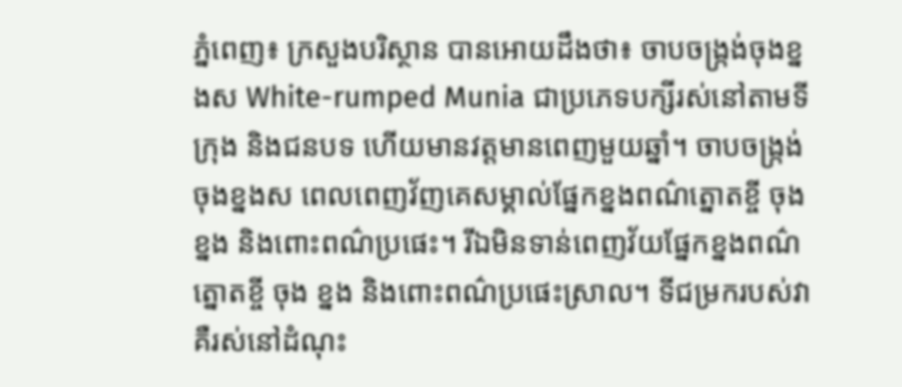ភ្នំពេញ៖ ក្រសួងបរិស្ថាន បានអោយដឹងថា៖ ចាបចង្ក្រង់ចុងខ្នងស White-rumped Munia ជាប្រភេទបក្សីរស់នៅតាមទីក្រុង និងជនបទ ហើយមានវត្តមានពេញមួយឆ្នាំ។ ចាបចង្រ្កង់ចុងខ្នងស ពេលពេញវ័ញគេសម្គាល់ផ្នែកខ្នងពណ៌ត្នោតខ្ចី ចុង ខ្នង និងពោះពណ៌ប្រផេះ។ រីឯមិនទាន់ពេញវ័យផ្នែកខ្នងពណ៌ត្នោតខ្ចី ចុង ខ្នង និងពោះពណ៌ប្រផេះស្រាល។ ទីជម្រករបស់វា គឺរស់នៅដំណុះ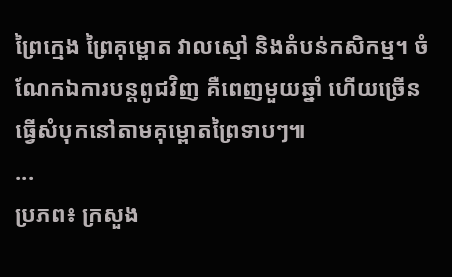ព្រៃក្មេង ព្រៃគុម្ពោត វាលស្មៅ និងតំបន់កសិកម្ម។ ចំណែកឯការបន្តពូជវិញ គឺពេញមួយឆ្នាំ ហេីយច្រេីនធ្វេីសំបុកនៅតាមគុម្ពោតព្រៃទាបៗ៕
...
ប្រភព៖ ក្រសួង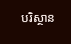បរិស្ថាន